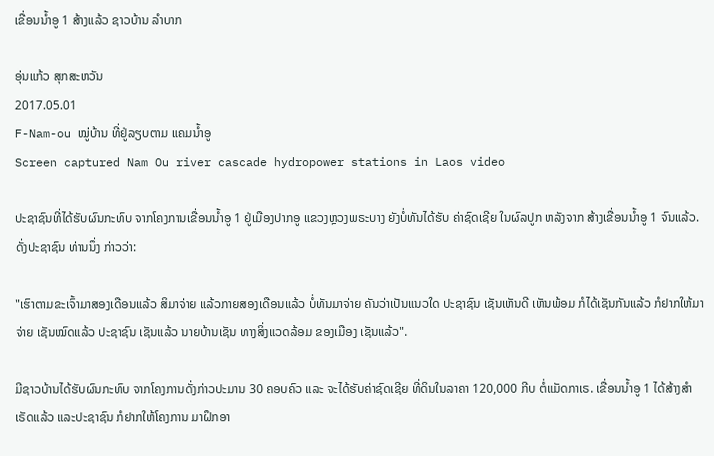ເຂື່ອນນ້ຳອູ 1 ສ້າງແລ້ວ ຊາວບ້ານ ລໍາບາກ

ອຸ່ນແກ້ວ ສຸກສະຫວັນ
2017.05.01
F-Nam-ou ໝູ່ບ້ານ ທີ່ຢູ່ລຽບຕາມ ແຄມນໍ້າອູ
Screen captured Nam Ou river cascade hydropower stations in Laos video

ປະຊາຊົນທີ່ໄດ້ຮັບຜົນກະທົບ ຈາກໂຄງການເຂື່ອນນ້ຳອູ 1 ຢູ່ເມືອງປາກອູ ແຂວງຫຼວງພຣະບາງ ຍັງບໍ່ທັນໄດ້ຮັບ ຄ່າຊົດເຊີຍ ໃນຜົລປູກ ຫລັງຈາກ ສ້າງເຂື່ອນນ້ຳອູ 1 ຈົນແລ້ວ. ດັ່ງປະຊາຊົນ ທ່ານນຶ່ງ ກ່າວວ່າ:

"ເຮົາຕາມຂະເຈົ້າມາສອງເດືອນແລ້ວ ສິມາຈ່າຍ ແລ້ວກາຍສອງເດືອນແລ້ວ ບໍ່ທັນມາຈ່າຍ ຄັນວ່າເປັນແນວໃດ ປະຊາຊົນ ເຊັນເຫັນດີ ເຫັນພ້ອມ ກໍໄດ້ເຊັນກັນແລ້ວ ກໍຢາກໃຫ້ມາຈ່າຍ ເຊັນໝົດແລ້ວ ປະຊາຊົນ ເຊັນແລ້ວ ນາຍບ້ານເຊັນ ທາງສິ່ງແວດລ້ອມ ຂອງເມືອງ ເຊັນແລ້ວ".

ມີຊາວບ້ານໄດ້ຮັບຜົນກະທົບ ຈາກໂຄງການດັ່ງກ່າວປະມານ 30 ຄອບຄົວ ແລະ ຈະໄດ້ຮັບຄ່າຊົດເຊີຍ ທີ່ດິນໃນລາຄາ 120,000 ກີບ ຕໍ່ແມັດກາເຣ. ເຂື່ອນນ້ຳອູ 1 ໄດ້ສ້າງສຳເຣັດແລ້ວ ແລະປະຊາຊົນ ກໍຢາກໃຫ້ໂຄງການ ມາຝຶກອາ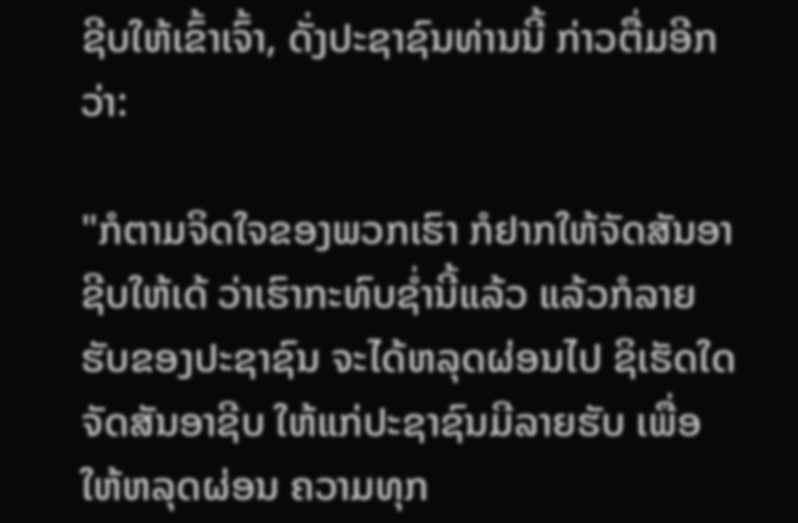ຊີບໃຫ້ເຂົ້າເຈົ້າ, ດັ່ງປະຊາຊົນທ່ານນີ້ ກ່າວຕື່ມອີກວ່າ:

"ກໍຕາມຈິດໃຈຂອງພວກເຮົາ ກໍຢາກໃຫ້ຈັດສັນອາຊີບໃຫ້ເດ້ ວ່າເຮົາກະທົບຊ່ຳນີ້ແລ້ວ ແລ້ວກໍລາຍຮັບຂອງປະຊາຊົນ ຈະໄດ້ຫລຸດຜ່ອນໄປ ຊິເຮັດໃດ ຈັດສັນອາຊີບ ໃຫ້ແກ່ປະຊາຊົນມີລາຍຮັບ ເພື່ອໃຫ້ຫລຸດຜ່ອນ ຄວາມທຸກ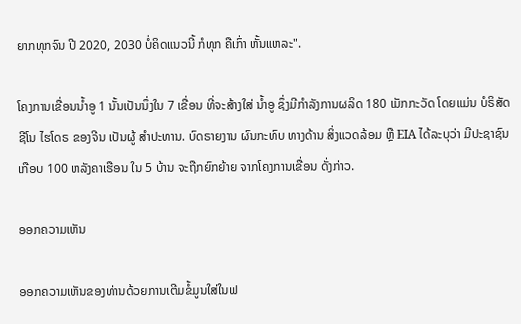ຍາກທຸກຈົນ ປີ 2020, 2030 ບໍ່ຄິດແນວນີ້ ກໍທຸກ ຄືເກົ່າ ຫັ້ນແຫລະ".

ໂຄງການເຂື່ອນນ້ຳອູ 1 ນັ້ນເປັນນຶ່ງໃນ 7 ເຂື່ອນ ທີ່ຈະສ້າງໃສ່ ນ້ຳອູ ຊຶ່ງມີກຳລັງການຜລິດ 180 ເມັກກະວັດ ໂດຍແມ່ນ ບໍຣິສັດ ຊີໂນ ໄຮໂດຣ ຂອງຈີນ ເປັນຜູ້ ສຳປະທານ. ບົດຣາຍງານ ຜົນກະທົບ ທາງດ້ານ ສິ່ງແວດລ້ອມ ຫຼື EIA ໄດ້ລະບຸວ່າ ມີປະຊາຊົນເກືອບ 100 ຫລັງຄາເຮືອນ ໃນ 5 ບ້ານ ຈະຖືກຍົກຍ້າຍ ຈາກໂຄງການເຂື່ອນ ດັ່ງກ່າວ.

ອອກຄວາມເຫັນ

ອອກຄວາມເຫັນຂອງທ່ານດ້ວຍການເຕີມຂໍ້ມູນໃສ່ໃນຟ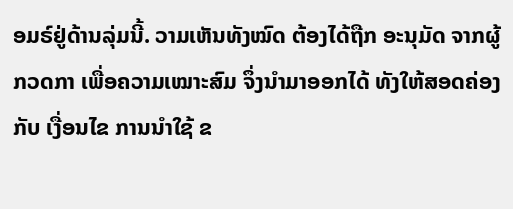ອມຣ໌ຢູ່ດ້ານລຸ່ມນີ້. ວາມເຫັນທັງໝົດ ຕ້ອງໄດ້ຖືກ ອະນຸມັດ ຈາກຜູ້ ກວດກາ ເພື່ອຄວາມເໝາະສົມ ຈຶ່ງນໍາມາອອກໄດ້ ທັງໃຫ້ສອດຄ່ອງ ກັບ ເງື່ອນໄຂ ການນຳໃຊ້ ຂ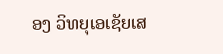ອງ ວິທຍຸເອເຊັຍເສ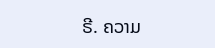ຣີ. ຄວາມ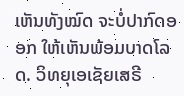ເຫັນທັງໝົດ ຈະບໍ່ປາກົດອອກ ໃຫ້ເຫັນພ້ອມບາດໂລດ. ວິທຍຸເອເຊັຍເສຣີ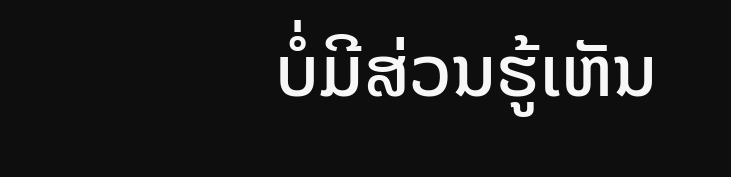ບໍ່ມີສ່ວນຮູ້ເຫັນ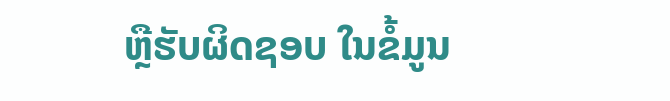ຫຼືຮັບຜິດຊອບ ໃນຂໍ້ມູນ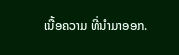ເນື້ອຄວາມ ທີ່ນໍາມາອອກ.